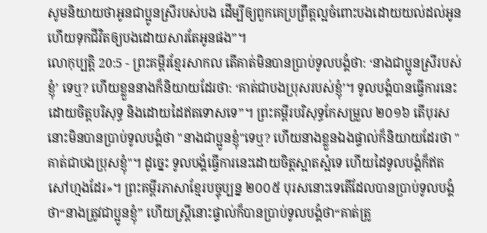សូមនិយាយថាអូនជាប្អូនស្រីរបស់បង ដើម្បីឲ្យពួកគេប្រព្រឹត្តល្អចំពោះបងដោយយល់ដល់អូន ហើយទុកជីវិតឲ្យបងដោយសារតែអូនផង”។
លោកុប្បត្តិ 20:5 - ព្រះគម្ពីរខ្មែរសាកល តើគាត់មិនបានប្រាប់ទូលបង្គំថា: ‘នាងជាប្អូនស្រីរបស់ខ្ញុំ’ ទេឬ? ហើយខ្លួននាងក៏និយាយដែរថា: ‘គាត់ជាបងប្រុសរបស់ខ្ញុំ’។ ទូលបង្គំបានធ្វើការនេះដោយចិត្តបរិសុទ្ធ និងដោយដៃឥតទោសទេ”។ ព្រះគម្ពីរបរិសុទ្ធកែសម្រួល ២០១៦ តើបុរសនោះមិនបានប្រាប់ទូលបង្គំថា "នាងជាប្អូនខ្ញុំ"ទេឬ? ហើយនាងខ្លួនឯងផ្ទាល់ក៏និយាយដែរថា "គាត់ជាបងប្រុសខ្ញុំ"។ ដូច្នេះ ទូលបង្គំធ្វើការនេះដោយចិត្តស្អាតស្អំទេ ហើយដៃទូលបង្គំក៏ឥតសៅហ្មងដែរ»។ ព្រះគម្ពីរភាសាខ្មែរបច្ចុប្បន្ន ២០០៥ បុរសនោះទេតើដែលបានប្រាប់ទូលបង្គំថា“នាងត្រូវជាប្អូនខ្ញុំ” ហើយស្ត្រីនោះផ្ទាល់ក៏បានប្រាប់ទូលបង្គំថា“គាត់ត្រូ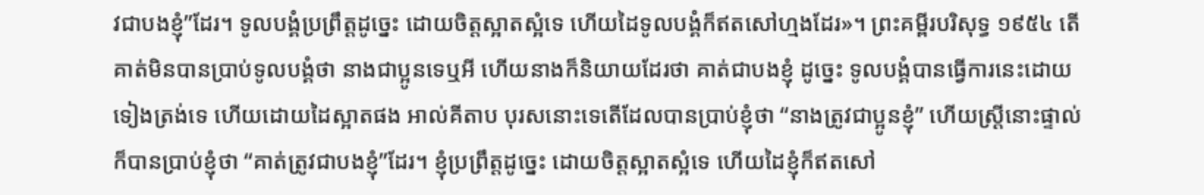វជាបងខ្ញុំ”ដែរ។ ទូលបង្គំប្រព្រឹត្តដូច្នេះ ដោយចិត្តស្អាតស្អំទេ ហើយដៃទូលបង្គំក៏ឥតសៅហ្មងដែរ»។ ព្រះគម្ពីរបរិសុទ្ធ ១៩៥៤ តើគាត់មិនបានប្រាប់ទូលបង្គំថា នាងជាប្អូនទេឬអី ហើយនាងក៏និយាយដែរថា គាត់ជាបងខ្ញុំ ដូច្នេះ ទូលបង្គំបានធ្វើការនេះដោយទៀងត្រង់ទេ ហើយដោយដៃស្អាតផង អាល់គីតាប បុរសនោះទេតើដែលបានប្រាប់ខ្ញុំថា “នាងត្រូវជាប្អូនខ្ញុំ” ហើយស្ត្រីនោះផ្ទាល់ក៏បានប្រាប់ខ្ញុំថា “គាត់ត្រូវជាបងខ្ញុំ”ដែរ។ ខ្ញុំប្រព្រឹត្តដូច្នេះ ដោយចិត្តស្អាតស្អំទេ ហើយដៃខ្ញុំក៏ឥតសៅ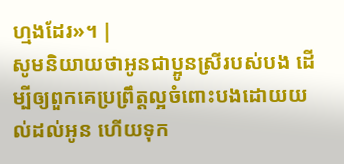ហ្មងដែរ»។ |
សូមនិយាយថាអូនជាប្អូនស្រីរបស់បង ដើម្បីឲ្យពួកគេប្រព្រឹត្តល្អចំពោះបងដោយយល់ដល់អូន ហើយទុក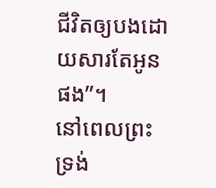ជីវិតឲ្យបងដោយសារតែអូនផង”។
នៅពេលព្រះទ្រង់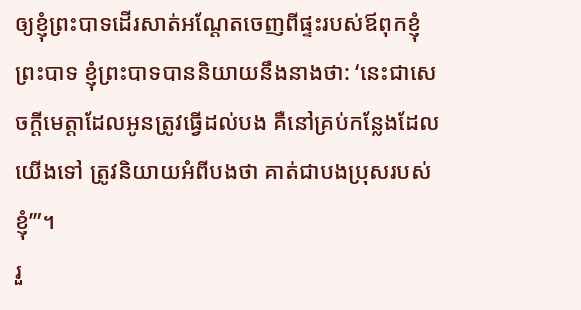ឲ្យខ្ញុំព្រះបាទដើរសាត់អណ្ដែតចេញពីផ្ទះរបស់ឪពុកខ្ញុំព្រះបាទ ខ្ញុំព្រះបាទបាននិយាយនឹងនាងថា: ‘នេះជាសេចក្ដីមេត្តាដែលអូនត្រូវធ្វើដល់បង គឺនៅគ្រប់កន្លែងដែលយើងទៅ ត្រូវនិយាយអំពីបងថា គាត់ជាបងប្រុសរបស់ខ្ញុំ’”។
រួ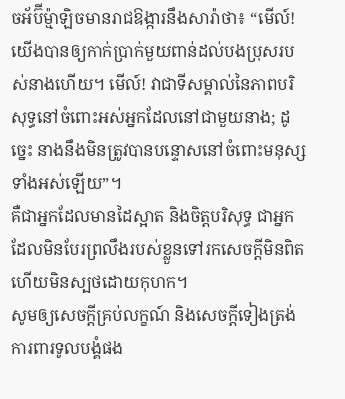ចអ័ប៊ីម្ម៉ាឡិចមានរាជឱង្ការនឹងសារ៉ាថា៖ “មើល៍! យើងបានឲ្យកាក់ប្រាក់មួយពាន់ដល់បងប្រុសរបស់នាងហើយ។ មើល៍! វាជាទីសម្គាល់នៃភាពបរិសុទ្ធនៅចំពោះអស់អ្នកដែលនៅជាមួយនាង; ដូច្នេះ នាងនឹងមិនត្រូវបានបន្ទោសនៅចំពោះមនុស្សទាំងអស់ឡើយ”។
គឺជាអ្នកដែលមានដៃស្អាត និងចិត្តបរិសុទ្ធ ជាអ្នកដែលមិនបែរព្រលឹងរបស់ខ្លួនទៅរកសេចក្ដីមិនពិត ហើយមិនស្បថដោយកុហក។
សូមឲ្យសេចក្ដីគ្រប់លក្ខណ៍ និងសេចក្ដីទៀងត្រង់ការពារទូលបង្គំផង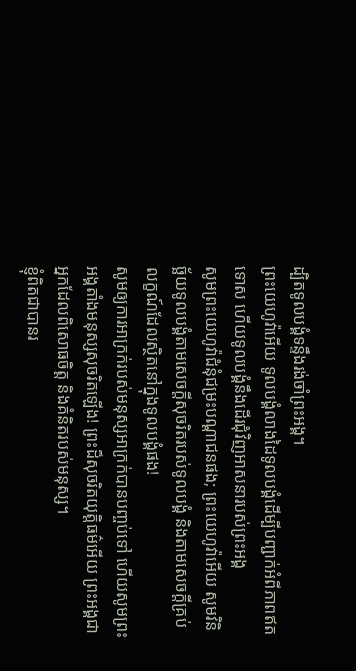ដ្បិតទូលបង្គំទន្ទឹងរង់ចាំព្រះអង្គ។
ព្រះយេហូវ៉ាអើយ ទូលបង្គំលាងដៃទូលបង្គំដើម្បីបញ្ជាក់អំពីភាពឥតទោស ហើយទូលបង្គំនឹងដើរជុំវិញអាសនារបស់ព្រះអង្គ
សូមព្រះយេហូវ៉ាជំនុំជម្រះបណ្ដាជនផង; ព្រះយេហូវ៉ាអើយ សូមវិនិច្ឆ័យទូលបង្គំតាមសេចក្ដីសុចរិតរបស់ទូលបង្គំ និងតាមសេចក្ដីគ្រប់លក្ខណ៍ដែលស្ថិតនៅក្នុងទូលបង្គំផង!
សូមឲ្យការអាក្រក់របស់មនុស្សអាក្រក់បានបញ្ចប់ទៅ ហើយសូមព្រះអង្គតាំងមនុស្សសុចរិតឡើង! ព្រះដ៏សុចរិតយុត្តិធម៌អើយ ព្រះអង្គជាអ្នកដែលពិសោធចិត្ត និងគំនិតរបស់មនុស្ស។
ខ្ញុំពិតជាបានរ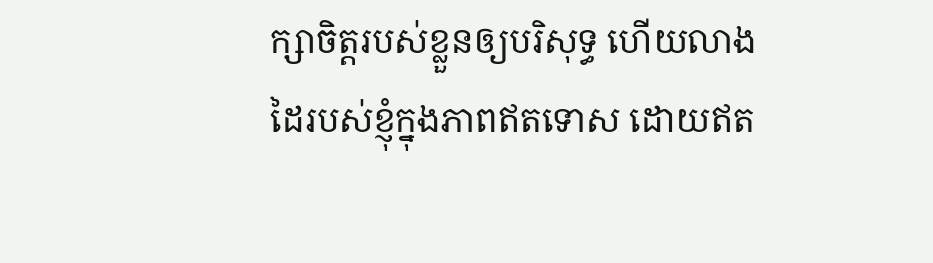ក្សាចិត្តរបស់ខ្លួនឲ្យបរិសុទ្ធ ហើយលាងដៃរបស់ខ្ញុំក្នុងភាពឥតទោស ដោយឥត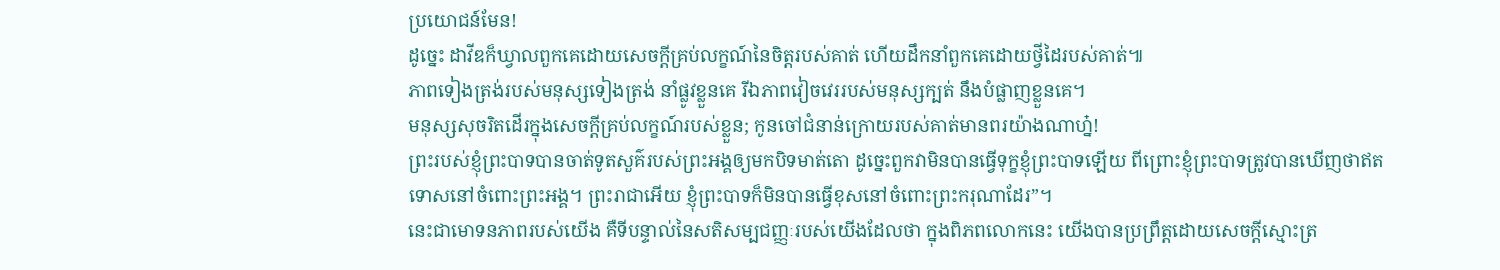ប្រយោជន៍មែន!
ដូច្នេះ ដាវីឌក៏ឃ្វាលពួកគេដោយសេចក្ដីគ្រប់លក្ខណ៍នៃចិត្តរបស់គាត់ ហើយដឹកនាំពួកគេដោយថ្វីដៃរបស់គាត់៕
ភាពទៀងត្រង់របស់មនុស្សទៀងត្រង់ នាំផ្លូវខ្លួនគេ រីឯភាពវៀចវេររបស់មនុស្សក្បត់ នឹងបំផ្លាញខ្លួនគេ។
មនុស្សសុចរិតដើរក្នុងសេចក្ដីគ្រប់លក្ខណ៍របស់ខ្លួន; កូនចៅជំនាន់ក្រោយរបស់គាត់មានពរយ៉ាងណាហ្ន៎!
ព្រះរបស់ខ្ញុំព្រះបាទបានចាត់ទូតសួគ៌របស់ព្រះអង្គឲ្យមកបិទមាត់តោ ដូច្នេះពួកវាមិនបានធ្វើទុក្ខខ្ញុំព្រះបាទឡើយ ពីព្រោះខ្ញុំព្រះបាទត្រូវបានឃើញថាឥតទោសនៅចំពោះព្រះអង្គ។ ព្រះរាជាអើយ ខ្ញុំព្រះបាទក៏មិនបានធ្វើខុសនៅចំពោះព្រះករុណាដែរ”។
នេះជាមោទនភាពរបស់យើង គឺទីបន្ទាល់នៃសតិសម្បជញ្ញៈរបស់យើងដែលថា ក្នុងពិភពលោកនេះ យើងបានប្រព្រឹត្តដោយសេចក្ដីស្មោះត្រ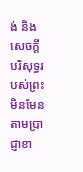ង់ និងសេចក្ដីបរិសុទ្ធរបស់ព្រះ មិនមែនតាមប្រាជ្ញាខា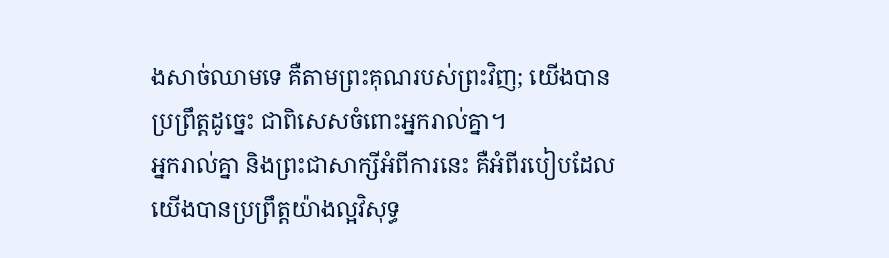ងសាច់ឈាមទេ គឺតាមព្រះគុណរបស់ព្រះវិញ; យើងបានប្រព្រឹត្តដូច្នេះ ជាពិសេសចំពោះអ្នករាល់គ្នា។
អ្នករាល់គ្នា និងព្រះជាសាក្សីអំពីការនេះ គឺអំពីរបៀបដែលយើងបានប្រព្រឹត្តយ៉ាងល្អវិសុទ្ធ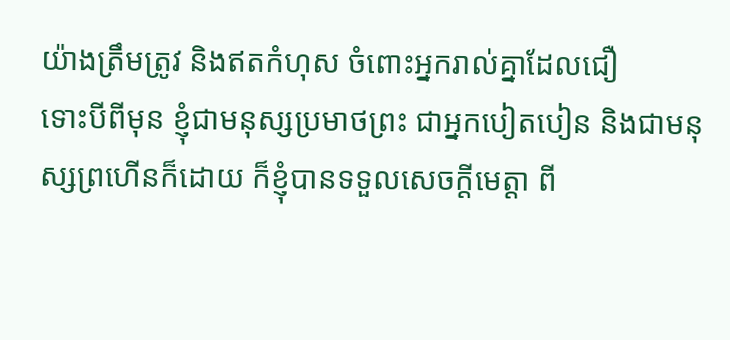យ៉ាងត្រឹមត្រូវ និងឥតកំហុស ចំពោះអ្នករាល់គ្នាដែលជឿ
ទោះបីពីមុន ខ្ញុំជាមនុស្សប្រមាថព្រះ ជាអ្នកបៀតបៀន និងជាមនុស្សព្រហើនក៏ដោយ ក៏ខ្ញុំបានទទួលសេចក្ដីមេត្តា ពី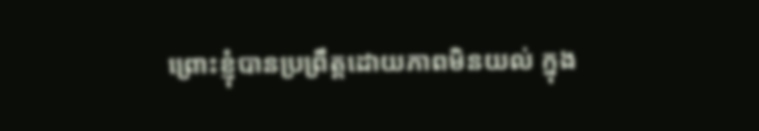ព្រោះខ្ញុំបានប្រព្រឹត្តដោយភាពមិនយល់ ក្នុង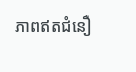ភាពឥតជំនឿ